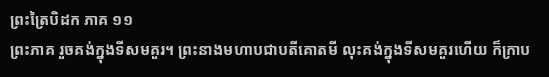ព្រះត្រៃបិដក ភាគ ១១
ព្រះភាគ រួចគង់ក្នុងទីសមគួរ។ ព្រះនាងមហាបជាបតីគោតមី លុះគង់ក្នុងទីសមគួរហើយ ក៏ក្រាប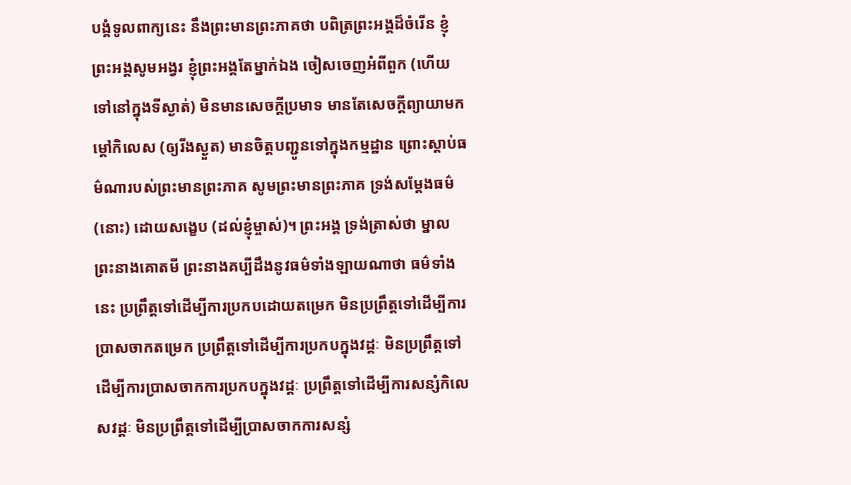បង្គំទូលពាក្យនេះ នឹងព្រះមានព្រះភាគថា បពិត្រព្រះអង្គដ៏ចំរើន ខ្ញុំព្រះអង្គសូមអង្វរ ខ្ញុំព្រះអង្គតែម្នាក់ឯង ចៀសចេញអំពីពួក (ហើយទៅនៅក្នុងទីស្ងាត់) មិនមានសេចក្តីប្រមាទ មានតែសេចក្តីព្យាយាមកម្តៅកិលេស (ឲ្យរីងស្ងួត) មានចិត្តបញ្ជូនទៅក្នុងកម្មដ្ឋាន ព្រោះស្តាប់ធម៌ណារបស់ព្រះមានព្រះភាគ សូមព្រះមានព្រះភាគ ទ្រង់សម្តែងធម៌ (នោះ) ដោយសង្ខេប (ដល់ខ្ញុំម្ចាស់)។ ព្រះអង្គ ទ្រង់ត្រាស់ថា ម្នាលព្រះនាងគោតមី ព្រះនាងគប្បីដឹងនូវធម៌ទាំងឡាយណាថា ធម៌ទាំងនេះ ប្រព្រឹត្តទៅដើម្បីការប្រកបដោយតម្រេក មិនប្រព្រឹត្តទៅដើម្បីការប្រាសចាកតម្រេក ប្រព្រឹត្តទៅដើម្បីការប្រកបក្នុងវដ្តៈ មិនប្រព្រឹត្តទៅដើម្បីការប្រាសចាកការប្រកបក្នុងវដ្តៈ ប្រព្រឹត្តទៅដើម្បីការសន្សំកិលេសវដ្តៈ មិនប្រព្រឹត្តទៅដើម្បីប្រាសចាកការសន្សំ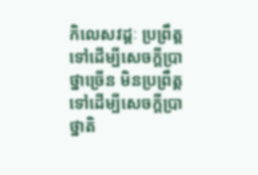កិលេសវដ្តៈ ប្រព្រឹត្តទៅដើម្បីសេចក្តីប្រាថ្នាច្រើន មិនប្រព្រឹត្តទៅដើម្បីសេចក្តីប្រាថ្នាតិ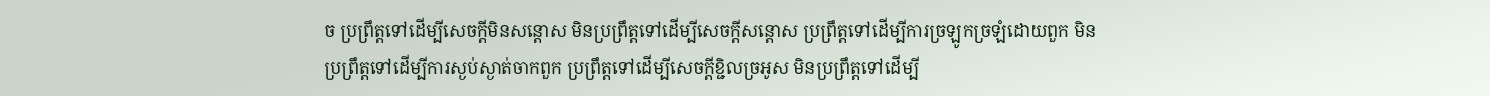ច ប្រព្រឹត្តទៅដើម្បីសេចក្តីមិនសន្តោស មិនប្រព្រឹត្តទៅដើម្បីសេចក្តីសន្តោស ប្រព្រឹត្តទៅដើម្បីការច្រឡូកច្រឡំដោយពួក មិនប្រព្រឹត្តទៅដើម្បីការស្ងប់ស្ងាត់ចាកពួក ប្រព្រឹត្តទៅដើម្បីសេចក្តីខ្ជិលច្រអូស មិនប្រព្រឹត្តទៅដើម្បី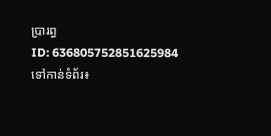ប្រារព្ធ
ID: 636805752851625984
ទៅកាន់ទំព័រ៖